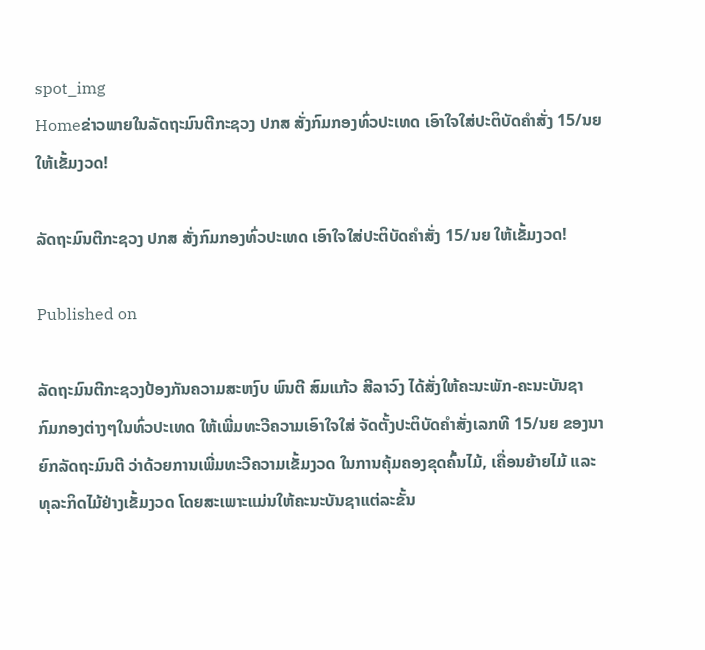spot_img
Homeຂ່າວພາຍໃນລັດຖະມົນຕີກະຊວງ ປກສ ສັ່ງກົມກອງທົ່ວປະເທດ ເອົາໃຈໃສ່ປະຕິບັດຄຳສັ່ງ 15/ນຍ ໃຫ້ເຂັ້ມງວດ!

ລັດຖະມົນຕີກະຊວງ ປກສ ສັ່ງກົມກອງທົ່ວປະເທດ ເອົາໃຈໃສ່ປະຕິບັດຄຳສັ່ງ 15/ນຍ ໃຫ້ເຂັ້ມງວດ!

Published on

ລັດຖະມົນຕີກະຊວງປ້ອງກັນຄວາມສະຫງົບ ພົນຕີ ສົມແກ້ວ ສີລາວົງ ໄດ້ສັ່ງໃຫ້ຄະນະພັກ-ຄະນະບັນຊາ ກົມກອງຕ່າງໆໃນທົ່ວປະເທດ ໃຫ້ເພີ່ມທະວີຄວາມເອົາໃຈໃສ່ ຈັດຕັ້ງປະຕິບັດຄຳສັ່ງເລກທີ 15/ນຍ ຂອງນາຍົກລັດຖະມົນຕີ ວ່າດ້ວຍການເພີ່ມທະວີຄວາມເຂັ້ມງວດ ໃນການຄຸ້ມຄອງຂຸດຄົ້ນໄມ້, ເຄື່ອນຍ້າຍໄມ້ ແລະ ທຸລະກິດໄມ້ຢ່າງເຂັ້ມງວດ ໂດຍສະເພາະແມ່ນໃຫ້ຄະນະບັນຊາແຕ່ລະຂັ້ນ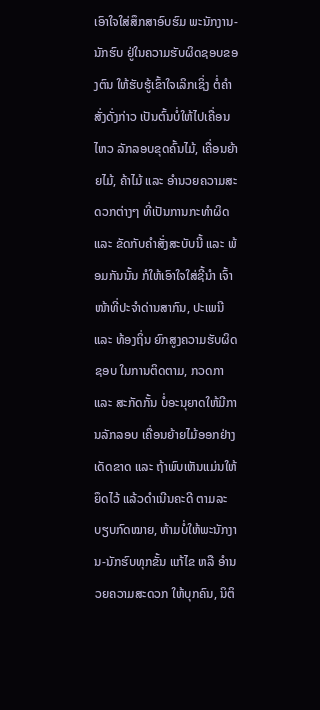ເອົາໃຈໃສ່ສຶກສາອົບຮົມ ພະນັກງານ-ນັກຮົບ ຢູ່ໃນຄວາມຮັບຜິດຊອບຂອງຕົນ ໃຫ້ຮັບຮູ້ເຂົ້າໃຈເລິກເຊິ່ງ ຕໍ່ຄຳສັ່ງດັ່ງກ່າວ ເປັນຕົ້ນບໍ່ໃຫ້ໄປເຄື່ອນໄຫວ ລັກລອບຂຸດຄົ້ນໄມ້, ເຄື່ອນຍ້າຍໄມ້, ຄ້າໄມ້ ແລະ ອຳນວຍຄວາມສະດວກຕ່າງໆ ທີ່ເປັນການກະທຳຜິດ ແລະ ຂັດກັບຄຳສັ່ງສະບັບນີ້ ແລະ ພ້ອມກັນນັ້ນ ກໍໃຫ້ເອົາໃຈໃສ່ຊີ້ນຳ ເຈົ້າໜ້າທີ່ປະຈຳດ່ານສາກົນ, ປະເພນີ ແລະ ທ້ອງຖິ່ນ ຍົກສູງຄວາມຮັບຜິດຊອບ ໃນການຕິດຕາມ, ກວດກາ ແລະ ສະກັດກັ້ນ ບໍ່ອະນຸຍາດໃຫ້ມີການລັກລອບ ເຄື່ອນຍ້າຍໄມ້ອອກຢ່າງເດັດຂາດ ແລະ ຖ້າພົບເຫັນແມ່ນໃຫ້ຍຶດໄວ້ ແລ້ວດຳເນີນຄະດີ ຕາມລະບຽບກົດໝາຍ, ຫ້າມບໍ່ໃຫ້ພະນັກງານ-ນັກຮົບທຸກຂັ້ນ ແກ້ໄຂ ຫລື ອຳນວຍຄວາມສະດວກ ໃຫ້ບຸກຄົນ, ນິຕິ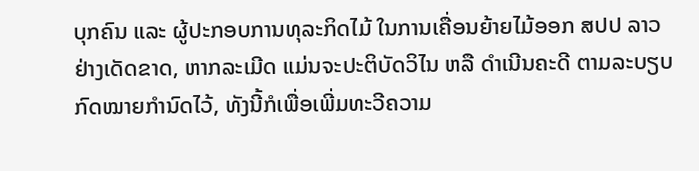ບຸກຄົນ ແລະ ຜູ້ປະກອບການທຸລະກິດໄມ້ ໃນການເຄື່ອນຍ້າຍໄມ້ອອກ ສປປ ລາວ ຢ່າງເດັດຂາດ, ຫາກລະເມີດ ແມ່ນຈະປະຕິບັດວິໄນ ຫລື ດຳເນີນຄະດີ ຕາມລະບຽບກົດໝາຍກຳນົດໄວ້, ທັງນີ້ກໍເພື່ອເພີ່ມທະວີຄວາມ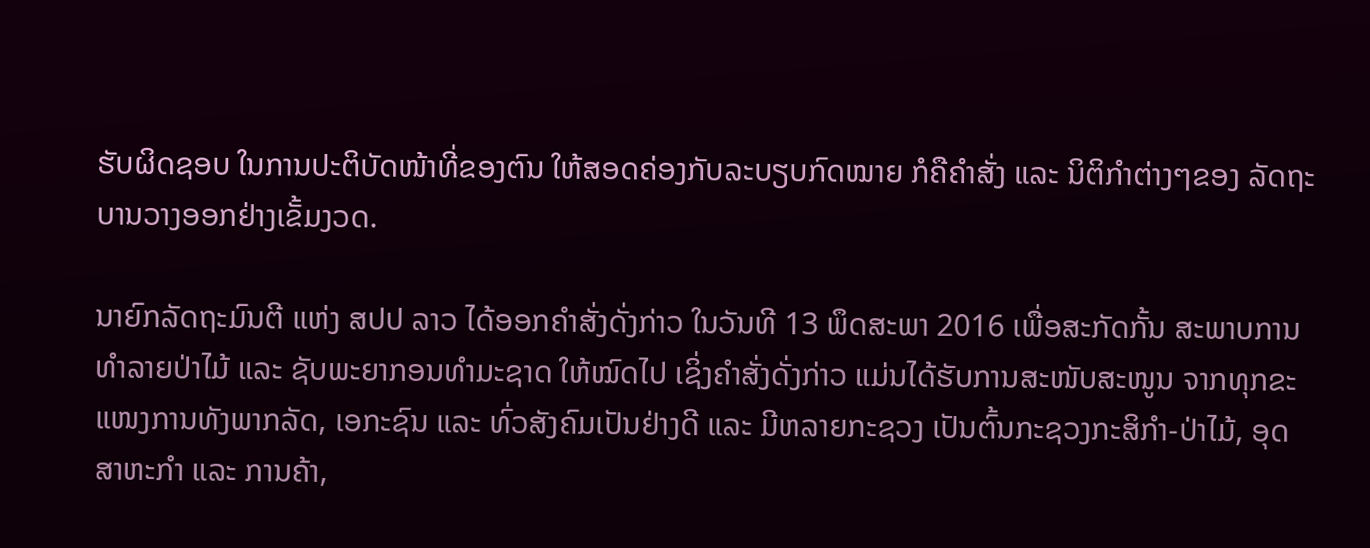ຮັບຜິດຊອບ ໃນການປະຕິບັດໜ້າທີ່ຂອງຕົນ ໃຫ້ສອດຄ່ອງກັບລະບຽບກົດໝາຍ ກໍຄືຄຳສັ່ງ ແລະ ນິຕິກຳຕ່າງໆຂອງ ລັດຖະບານວາງອອກຢ່າງເຂັ້ມງວດ.

ນາຍົກລັດຖະມົນຕີ ແຫ່ງ ສປປ ລາວ ໄດ້ອອກຄຳສັ່ງດັ່ງກ່າວ ໃນວັນທີ 13 ພຶດສະພາ 2016 ເພື່ອສະກັດກັ້ນ ສະພາບການທຳລາຍປ່າໄມ້ ແລະ ຊັບພະຍາກອນທຳມະຊາດ ໃຫ້ໝົດໄປ ເຊິ່ງຄຳສັ່ງດັ່ງກ່າວ ແມ່ນໄດ້ຮັບການສະໜັບສະໜູນ ຈາກທຸກຂະແໜງການທັງພາກລັດ, ເອກະຊົນ ແລະ ທົ່ວສັງຄົມເປັນຢ່າງດີ ແລະ ມີຫລາຍກະຊວງ ເປັນຕົ້ນກະຊວງກະສິກຳ-ປ່າໄມ້, ອຸດສາຫະກຳ ແລະ ການຄ້າ,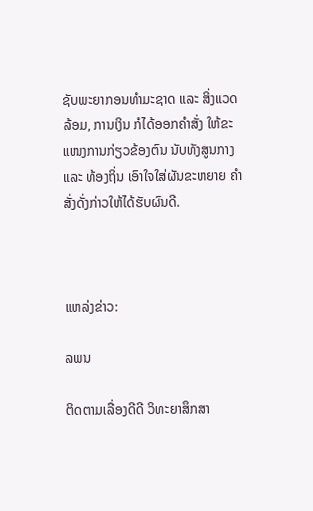ຊັບພະຍາກອນທຳມະຊາດ ແລະ ສິ່ງແວດລ້ອມ, ການເງິນ ກໍໄດ້ອອກຄຳສັ່ງ ໃຫ້ຂະແໜງການກ່ຽວຂ້ອງຕົນ ນັບທັງສູນກາງ ແລະ ທ້ອງຖິ່ນ ເອົາໃຈໃສ່ຜັນຂະຫຍາຍ ຄຳສັ່ງດັ່ງກ່າວໃຫ້ໄດ້ຮັບຜົນດີ.



ແຫລ່ງຂ່າວ:

ລພນ

ຕິດຕາມເລື່ອງດີດີ ວິທະຍາສຶກສາ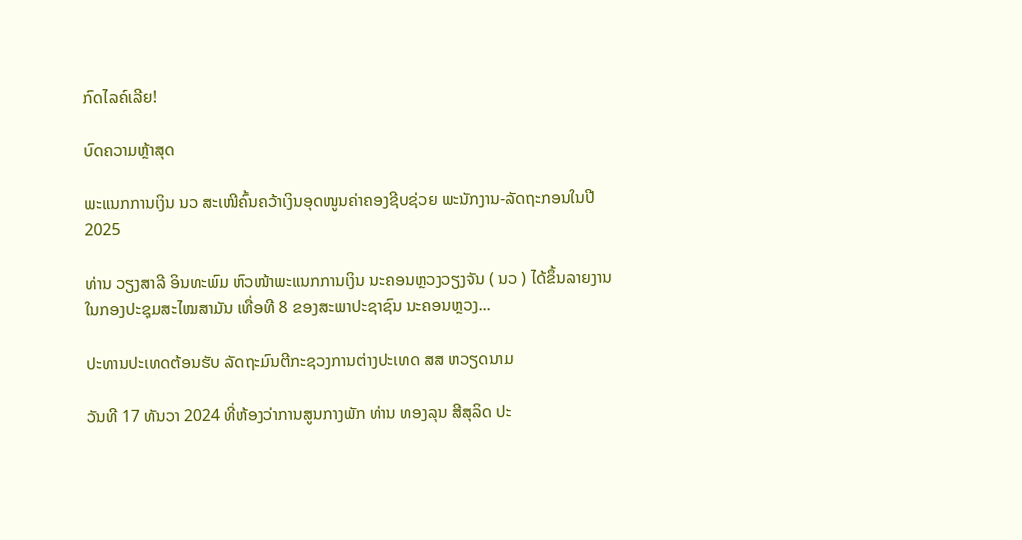ກົດໄລຄ໌ເລີຍ!

ບົດຄວາມຫຼ້າສຸດ

ພະແນກການເງິນ ນວ ສະເໜີຄົ້ນຄວ້າເງິນອຸດໜູນຄ່າຄອງຊີບຊ່ວຍ ພະນັກງານ-ລັດຖະກອນໃນປີ 2025

ທ່ານ ວຽງສາລີ ອິນທະພົມ ຫົວໜ້າພະແນກການເງິນ ນະຄອນຫຼວງວຽງຈັນ ( ນວ ) ໄດ້ຂຶ້ນລາຍງານ ໃນກອງປະຊຸມສະໄໝສາມັນ ເທື່ອທີ 8 ຂອງສະພາປະຊາຊົນ ນະຄອນຫຼວງ...

ປະທານປະເທດຕ້ອນຮັບ ລັດຖະມົນຕີກະຊວງການຕ່າງປະເທດ ສສ ຫວຽດນາມ

ວັນທີ 17 ທັນວາ 2024 ທີ່ຫ້ອງວ່າການສູນກາງພັກ ທ່ານ ທອງລຸນ ສີສຸລິດ ປະ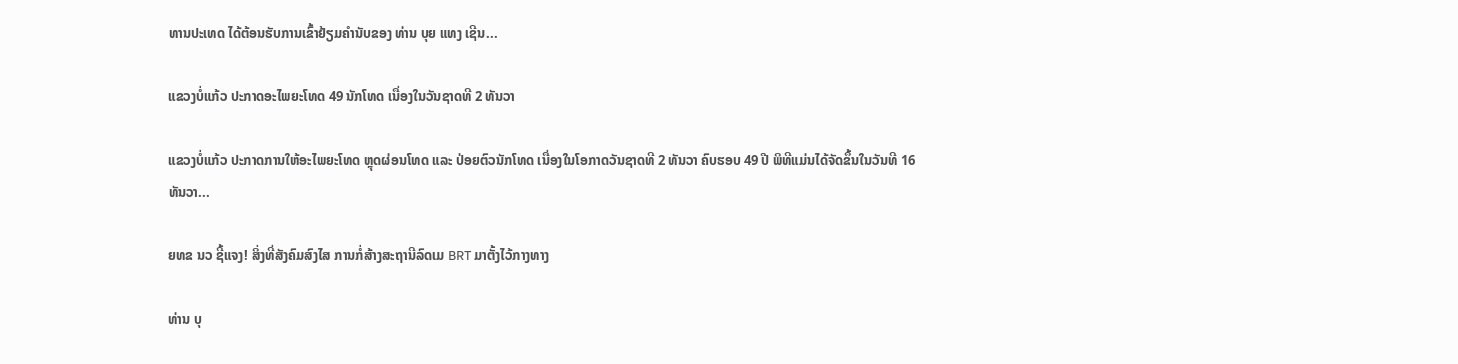ທານປະເທດ ໄດ້ຕ້ອນຮັບການເຂົ້າຢ້ຽມຄຳນັບຂອງ ທ່ານ ບຸຍ ແທງ ເຊີນ...

ແຂວງບໍ່ແກ້ວ ປະກາດອະໄພຍະໂທດ 49 ນັກໂທດ ເນື່ອງໃນວັນຊາດທີ 2 ທັນວາ

ແຂວງບໍ່ແກ້ວ ປະກາດການໃຫ້ອະໄພຍະໂທດ ຫຼຸດຜ່ອນໂທດ ແລະ ປ່ອຍຕົວນັກໂທດ ເນື່ອງໃນໂອກາດວັນຊາດທີ 2 ທັນວາ ຄົບຮອບ 49 ປີ ພິທີແມ່ນໄດ້ຈັດຂຶ້ນໃນວັນທີ 16 ທັນວາ...

ຍທຂ ນວ ຊີ້ແຈງ! ສິ່ງທີ່ສັງຄົມສົງໄສ ການກໍ່ສ້າງສະຖານີລົດເມ BRT ມາຕັ້ງໄວ້ກາງທາງ

ທ່ານ ບຸ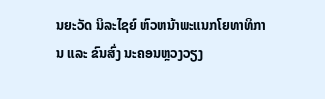ນຍະວັດ ນິລະໄຊຍ໌ ຫົວຫນ້າພະແນກໂຍທາທິການ ແລະ ຂົນສົ່ງ ນະຄອນຫຼວງວຽງ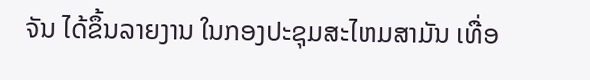ຈັນ ໄດ້ຂຶ້ນລາຍງານ ໃນກອງປະຊຸມສະໄຫມສາມັນ ເທື່ອ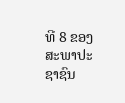ທີ 8 ຂອງສະພາປະຊາຊົນ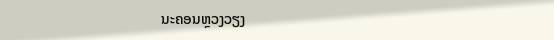ນະຄອນຫຼວງວຽງ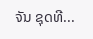ຈັນ ຊຸດທີ...